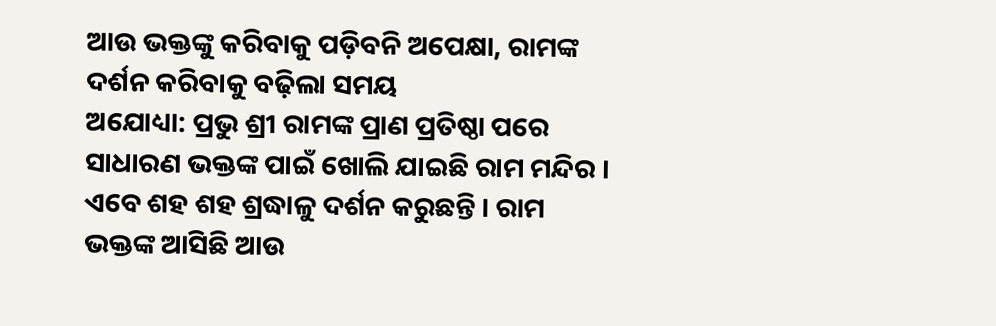ଆଉ ଭକ୍ତଙ୍କୁ କରିବାକୁ ପଡ଼ିବନି ଅପେକ୍ଷା, ରାମଙ୍କ ଦର୍ଶନ କରିବାକୁ ବଢ଼ିଲା ସମୟ
ଅଯୋଧ୍ୟା: ପ୍ରଭୁ ଶ୍ରୀ ରାମଙ୍କ ପ୍ରାଣ ପ୍ରତିଷ୍ଠା ପରେ ସାଧାରଣ ଭକ୍ତଙ୍କ ପାଇଁ ଖୋଲି ଯାଇଛି ରାମ ମନ୍ଦିର । ଏବେ ଶହ ଶହ ଶ୍ରଦ୍ଧାଳୁ ଦର୍ଶନ କରୁଛନ୍ତି । ରାମ ଭକ୍ତଙ୍କ ଆସିଛି ଆଉ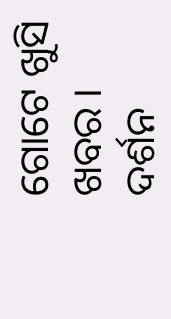ଗୋଟେ ଖୁସି ଖବର । ଦର୍ଶନ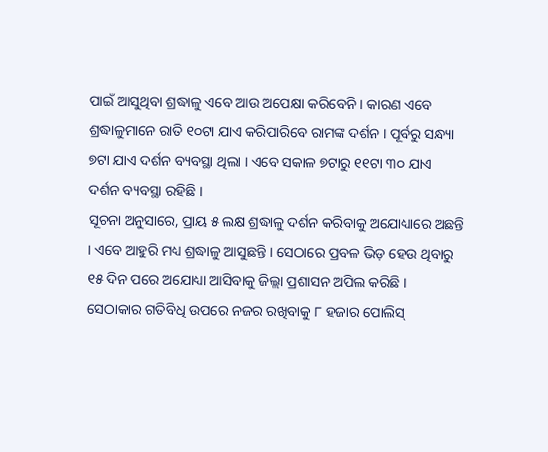ପାଇଁ ଆସୁଥିବା ଶ୍ରଦ୍ଧାଳୁ ଏବେ ଆଉ ଅପେକ୍ଷା କରିବେନି । କାରଣ ଏବେ ଶ୍ରଦ୍ଧାଳୁମାନେ ରାତି ୧୦ଟା ଯାଏ କରିପାରିବେ ରାମଙ୍କ ଦର୍ଶନ । ପୂର୍ବରୁ ସନ୍ଧ୍ୟା ୭ଟା ଯାଏ ଦର୍ଶନ ବ୍ୟବସ୍ଥା ଥିଲା । ଏବେ ସକାଳ ୭ଟାରୁ ୧୧ଟା ୩୦ ଯାଏ ଦର୍ଶନ ବ୍ୟବସ୍ଥା ରହିଛି ।
ସୂଚନା ଅନୁସାରେ, ପ୍ରାୟ ୫ ଲକ୍ଷ ଶ୍ରଦ୍ଧାଳୁ ଦର୍ଶନ କରିବାକୁ ଅଯୋଧ୍ୟାରେ ଅଛନ୍ତି । ଏବେ ଆହୁରି ମଧ୍ୟ ଶ୍ରଦ୍ଧାଳୁ ଆସୁଛନ୍ତି । ସେଠାରେ ପ୍ରବଳ ଭିଡ଼ ହେଉ ଥିବାରୁ ୧୫ ଦିନ ପରେ ଅଯୋଧ୍ୟା ଆସିବାକୁ ଜିଲ୍ଲା ପ୍ରଶାସନ ଅପିଲ କରିଛି । ସେଠାକାର ଗତିବିଧି ଉପରେ ନଜର ରଖିବାକୁ ୮ ହଜାର ପୋଲିସ୍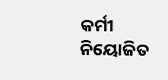କର୍ମୀ ନିୟୋଜିତ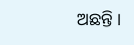ଅଛନ୍ତି ।